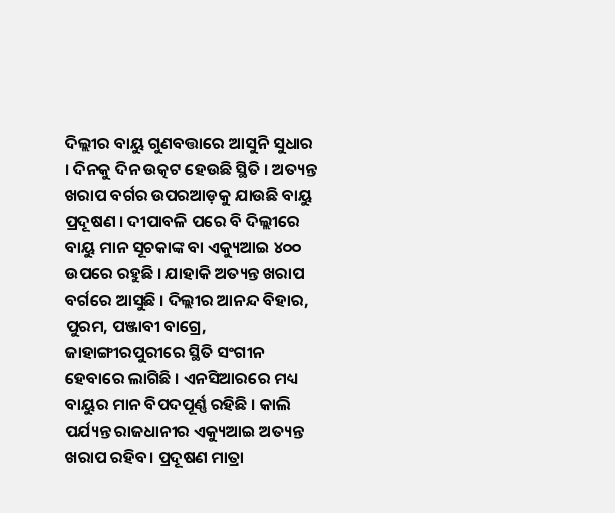ଦିଲ୍ଲୀର ବାୟୁ ଗୁଣବତ୍ତାରେ ଆସୁନି ସୁଧାର । ଦିନକୁ ଦିନ ଉତ୍କଟ ହେଉଛି ସ୍ଥିତି । ଅତ୍ୟନ୍ତ ଖରାପ ବର୍ଗର ଉପରଆଡ଼କୁ ଯାଉଛି ବାୟୁ ପ୍ରଦୂଷଣ । ଦୀପାବଳି ପରେ ବି ଦିଲ୍ଲୀରେ ବାୟୁ ମାନ ସୂଚକାଙ୍କ ବା ଏକ୍ୟୁଆଇ ୪୦୦ ଉପରେ ରହୁଛି । ଯାହାକି ଅତ୍ୟନ୍ତ ଖରାପ ବର୍ଗରେ ଆସୁଛି । ଦିଲ୍ଲୀର ଆନନ୍ଦ ବିହାର, ପୁରମ, ପଞ୍ଜାବୀ ବାଗ୍ରେ, ଜାହାଙ୍ଗୀରପୁରୀରେ ସ୍ଥିତି ସଂଗୀନ ହେବାରେ ଲାଗିଛି । ଏନସିଆରରେ ମଧ୍ୟ ବାୟୁର ମାନ ବିପଦପୂର୍ଣ୍ଣ ରହିଛି । କାଲି ପର୍ଯ୍ୟନ୍ତ ରାଜଧାନୀର ଏକ୍ୟୁଆଇ ଅତ୍ୟନ୍ତ ଖରାପ ରହିବ। ପ୍ରଦୂଷଣ ମାତ୍ରା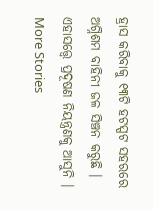ହ୍ରାସ କରିବାକୁ ୧୩ଟି ହଟସ୍ପଟ ସହରରେ ଅଗ୍ନିଶମ ବାହିନୀ ଜଳ ସିଞ୍ଚନ କରୁଛି । ଏହାସତ୍ତ୍ବେ ପ୍ରଦୂଷଣ ନିୟନ୍ତ୍ରଣକୁ ଆସୁନି ।
More Stories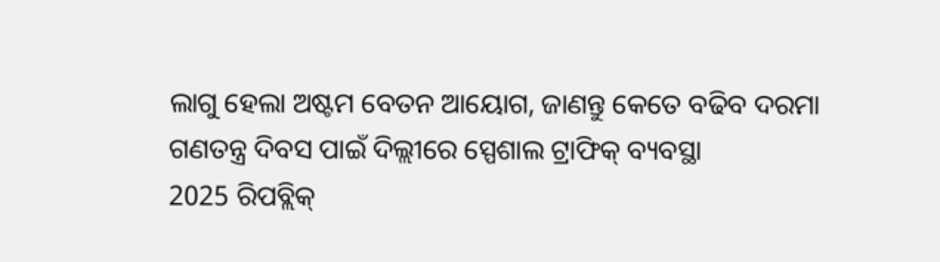ଲାଗୁ ହେଲା ଅଷ୍ଟମ ବେତନ ଆୟୋଗ, ଜାଣନ୍ତୁ କେତେ ବଢିବ ଦରମା
ଗଣତନ୍ତ୍ର ଦିବସ ପାଇଁ ଦିଲ୍ଲୀରେ ସ୍ପେଶାଲ ଟ୍ରାଫିକ୍ ବ୍ୟବସ୍ଥା
2025 ରିପବ୍ଲିକ୍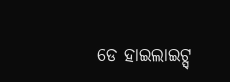ଡେ ହାଇଲାଇଟ୍ସ୍